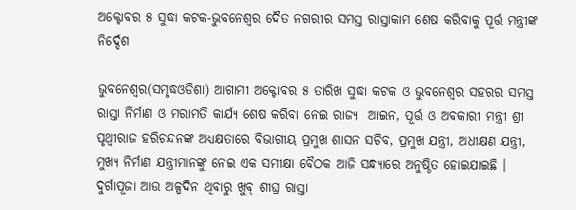ଅକ୍ଟୋବର ୫ ସୁଦ୍ଧା କଟକ-ଭୁବନେଶ୍ୱର ଦୈତ ନଗରୀର ସମସ୍ତ ରାସ୍ତାକାମ ଶେଷ କରିବାକୁ ପୂର୍ତ୍ତ ମନ୍ତ୍ରୀଙ୍କ ନିର୍ଦ୍ଦେଶ

ଭୁବନେଶ୍ୱର(ସମୃଦ୍ଧଓଡିଶା) ଆଗାମୀ ଅକ୍ଟୋବର ୫ ତାରିଖ ସୁଦ୍ଧା କଟକ ଓ ଭୁବନେଶ୍ୱର ସହରର ସମସ୍ତ ରାସ୍ତା ନିର୍ମାଣ ଓ ମରାମତି କାର୍ଯ୍ୟ ଶେଷ କରିବା ନେଇ ରାଜ୍ୟ  ଆଇନ, ପୂର୍ତ୍ତ ଓ ଅବକାରୀ ମନ୍ତ୍ରୀ ଶ୍ରୀ ପୃଥ୍ୱୀରାଜ ହରିଚନ୍ଦନଙ୍କ ଅଧ୍ୟକ୍ଷତାରେ ବିଭାଗୀୟ ପ୍ରମୁଖ ଶାସନ ସଚିବ, ପ୍ରମୁଖ ଯନ୍ତ୍ରୀ, ଅଧୀକ୍ଷଣ ଯନ୍ତ୍ରୀ, ମୁଖ୍ୟ ନିର୍ମାଣ ଯନ୍ତ୍ରୀମାନଙ୍କୁ ନେଇ ଏକ ସମୀକ୍ଷା ବୈଠକ ଆଜି ସନ୍ଧ୍ୟାରେ ଅନୁଷ୍ଠିତ ହୋଇଯାଇଛି । ଦୁର୍ଗାପୂଜା ଆଉ ଅଳ୍ପଦିନ ଥିବାରୁ ଖୁବ୍‌ ଶୀଘ୍ର ରାସ୍ତା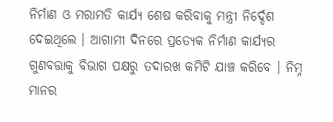ନିର୍ମାଣ ଓ ମରାମତି କାର୍ଯ୍ୟ ଶେଷ କରିବାକୁ ମନ୍ତ୍ରୀ ନିର୍ଦ୍ଦେଶ ଦେଇଥିଲେ । ଆଗାମୀ ଦିନରେ ପ୍ରତ୍ୟେକ ନିର୍ମାଣ କାର୍ଯ୍ୟର ଗୁଣବତ୍ତାକୁ ବିଭାଗ ପକ୍ଷରୁ ତଦାରଖ କମିଟି ଯାଞ୍ଚ କରିବେ । ନିମ୍ନ ମାନର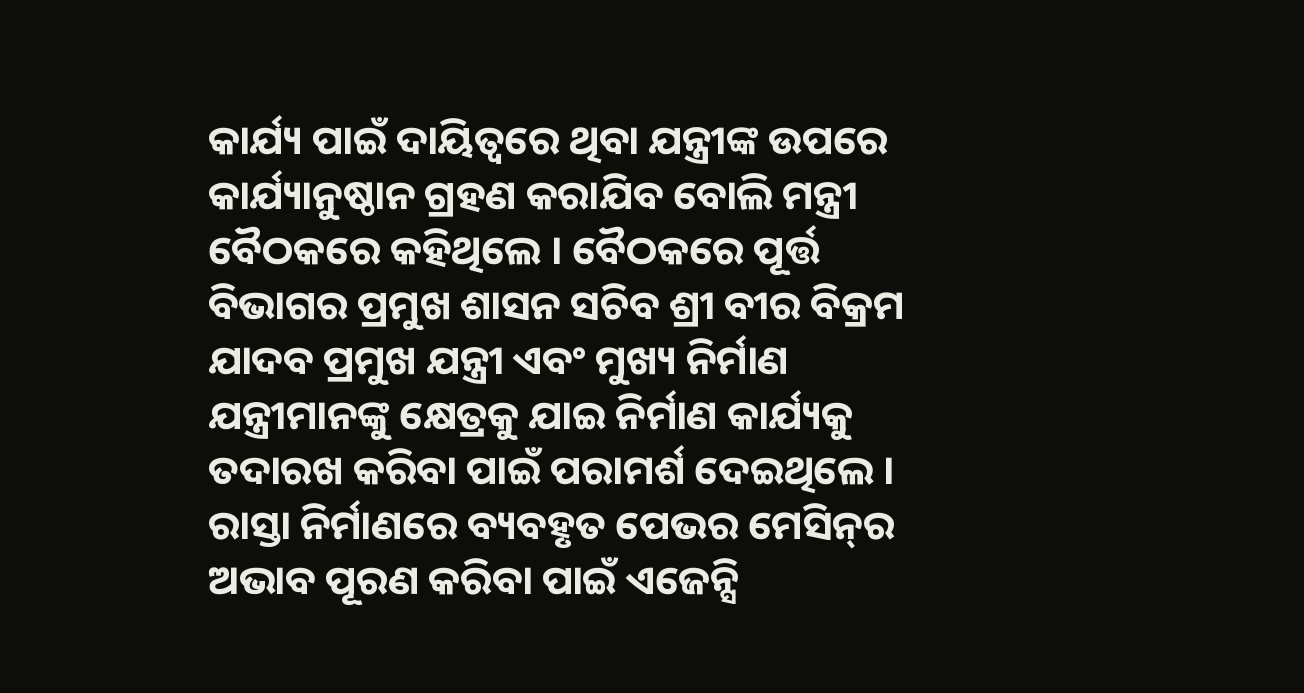କାର୍ଯ୍ୟ ପାଇଁ ଦାୟିତ୍ୱରେ ଥିବା ଯନ୍ତ୍ରୀଙ୍କ ଉପରେ କାର୍ଯ୍ୟାନୁଷ୍ଠାନ ଗ୍ରହଣ କରାଯିବ ବୋଲି ମନ୍ତ୍ରୀ ବୈଠକରେ କହିଥିଲେ । ବୈଠକରେ ପୂର୍ତ୍ତ ବିଭାଗର ପ୍ରମୁଖ ଶାସନ ସଚିବ ଶ୍ରୀ ବୀର ବିକ୍ରମ ଯାଦବ ପ୍ରମୁଖ ଯନ୍ତ୍ରୀ ଏବଂ ମୁଖ୍ୟ ନିର୍ମାଣ ଯନ୍ତ୍ରୀମାନଙ୍କୁ କ୍ଷେତ୍ରକୁ ଯାଇ ନିର୍ମାଣ କାର୍ଯ୍ୟକୁ ତଦାରଖ କରିବା ପାଇଁ ପରାମର୍ଶ ଦେଇଥିଲେ । ରାସ୍ତା ନିର୍ମାଣରେ ବ୍ୟବହୃତ ପେଭର ମେସିନ୍‌ର ଅଭାବ ପୂରଣ କରିବା ପାଇଁ ଏଜେନ୍ସି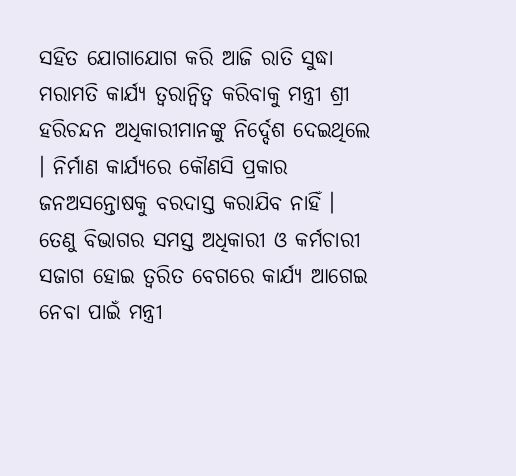ସହିତ ଯୋଗାଯୋଗ କରି ଆଜି ରାତି ସୁଦ୍ଧା ମରାମତି କାର୍ଯ୍ୟ ତ୍ୱରାନ୍ୱିତ୍ୱ କରିବାକୁ ମନ୍ତ୍ରୀ ଶ୍ରୀ ହରିଚନ୍ଦନ ଅଧିକାରୀମାନଙ୍କୁ ନିର୍ଦ୍ଦେଶ ଦେଇଥିଲେ । ନିର୍ମାଣ କାର୍ଯ୍ୟରେ କୌଣସି ପ୍ରକାର ଜନଅସନ୍ତୋଷକୁ ବରଦାସ୍ତ କରାଯିବ ନାହିଁ । ତେଣୁ ବିଭାଗର ସମସ୍ତ ଅଧିକାରୀ ଓ କର୍ମଚାରୀ ସଜାଗ ହୋଇ ତ୍ୱରିତ ବେଗରେ କାର୍ଯ୍ୟ ଆଗେଇ ନେବା ପାଇଁ ମନ୍ତ୍ରୀ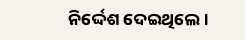ନିର୍ଦ୍ଦେଶ ଦେଇଥିଲେ ।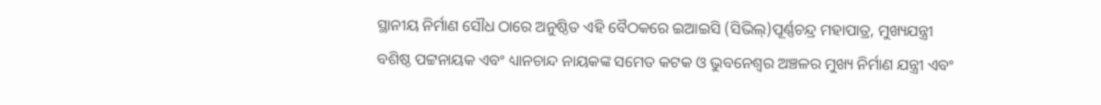ସ୍ଥାନୀୟ ନିର୍ମାଣ ସୌଧ ଠାରେ ଅନୁଷ୍ଠିତ ଏହି ବୈଠକରେ ଇଆଇସି (ସିଭିଲ୍‌)ପୂର୍ଣ୍ଣଚନ୍ଦ୍ର ମହାପାତ୍ର, ମୁଖ୍ୟଯନ୍ତ୍ରୀ ବଶିଷ୍ଠ ପଟ୍ଟନାୟକ ଏବଂ ଧ୍ୟାନଚାନ୍ଦ ନାୟକଙ୍କ ସମେତ କଟକ ଓ ଭୁବନେଶ୍ୱର ଅଞ୍ଚଳର ମୁଖ୍ୟ ନିର୍ମାଣ ଯନ୍ତ୍ରୀ ଏବଂ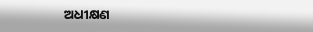ଅଧୀକ୍ଷଣ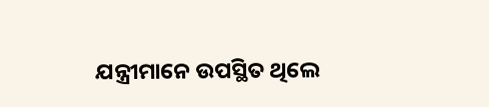ଯନ୍ତ୍ରୀମାନେ ଉପସ୍ଥିତ ଥିଲେ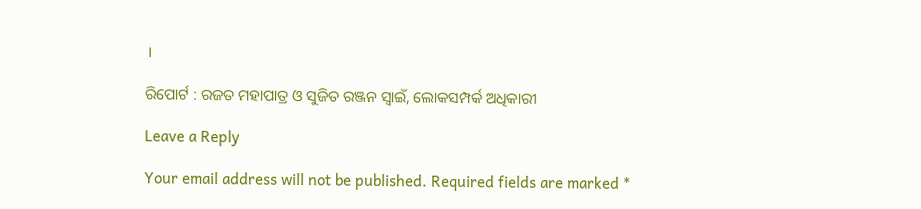।

ରିପୋର୍ଟ : ରଜତ ମହାପାତ୍ର ଓ ସୁଜିତ ରଞ୍ଜନ ସ୍ୱାଇଁ, ଲୋକସମ୍ପର୍କ ଅଧିକାରୀ

Leave a Reply

Your email address will not be published. Required fields are marked *